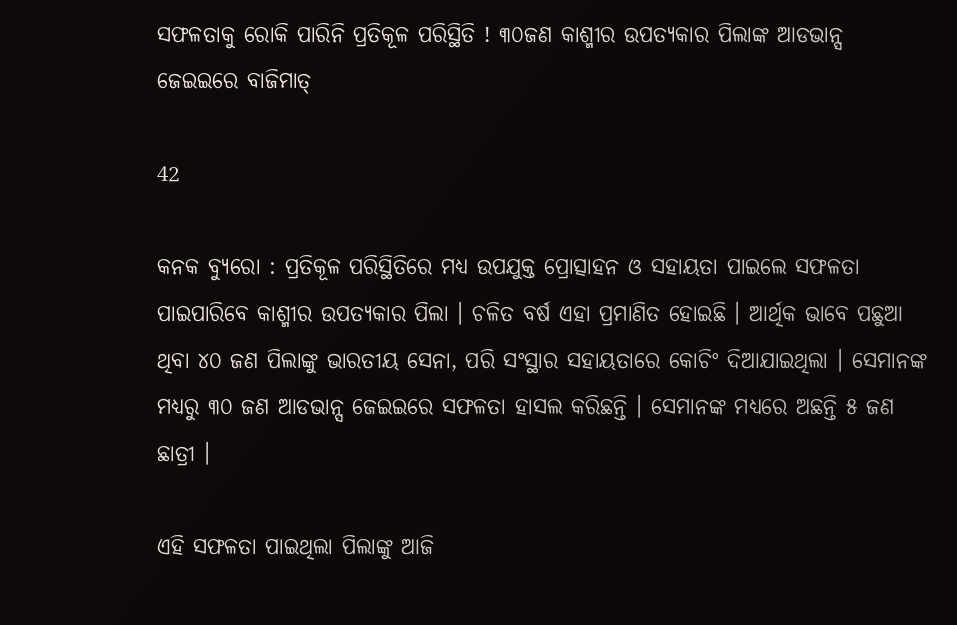ସଫଳତାକୁ ରୋକି ପାରିନି ପ୍ରତିକୂଳ ପରିସ୍ଥିତି ! ୩୦ଜଣ କାଶ୍ମୀର ଉପତ୍ୟକାର ପିଲାଙ୍କ ଆଡଭାନ୍ସ ଜେଇଇରେ ବାଜିମାତ୍

42

କନକ ବ୍ୟୁରୋ : ପ୍ରତିକୂଳ ପରିସ୍ଥିତିରେ ମଧ୍ୟ ଉପଯୁକ୍ତ ପ୍ରୋତ୍ସାହନ ଓ ସହାୟତା ପାଇଲେ ସଫଳତା ପାଇପାରିବେ କାଶ୍ମୀର ଉପତ୍ୟକାର ପିଲା । ଚଳିତ ବର୍ଷ ଏହା ପ୍ରମାଣିତ ହୋଇଛି । ଆର୍ଥିକ ଭାବେ ପଛୁଆ ଥିବା ୪୦ ଜଣ ପିଲାଙ୍କୁ ଭାରତୀୟ ସେନା, ପରି ସଂସ୍ଥାର ସହାୟତାରେ କୋଚିଂ ଦିଆଯାଇଥିଲା । ସେମାନଙ୍କ ମଧ୍ୟରୁ ୩୦ ଜଣ ଆଡଭାନ୍ସ ଜେଇଇରେ ସଫଳତା ହାସଲ କରିଛନ୍ତି । ସେମାନଙ୍କ ମଧ୍ୟରେ ଅଛନ୍ତି ୫ ଜଣ ଛାତ୍ରୀ ।

ଏହି ସଫଳତା ପାଇଥିଲା ପିଲାଙ୍କୁ ଆଜି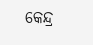କେନ୍ଦ୍ର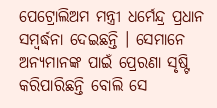ପେଟ୍ରୋଲିଅମ ମନ୍ତ୍ରୀ ଧର୍ମେନ୍ଦ୍ର ପ୍ରଧାନ ସମ୍ବର୍ଦ୍ଧନା ଦେଇଛନ୍ତି । ସେମାନେ ଅନ୍ୟମାନଙ୍କ ପାଇଁ ପ୍ରେରଣା ସୃଷ୍ଟି କରିପାରିଛନ୍ତି ବୋଲି ସେ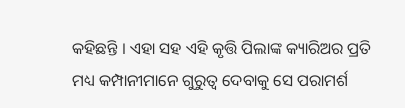କହିଛନ୍ତି । ଏହା ସହ ଏହି କୃତ୍ତି ପିଲାଙ୍କ କ୍ୟାରିଅର ପ୍ରତି ମଧ୍ୟ କମ୍ପାନୀମାନେ ଗୁରୁତ୍ୱ ଦେବାକୁ ସେ ପରାମର୍ଶ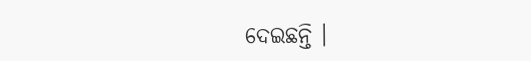ଦେଇଛନ୍ତି ।